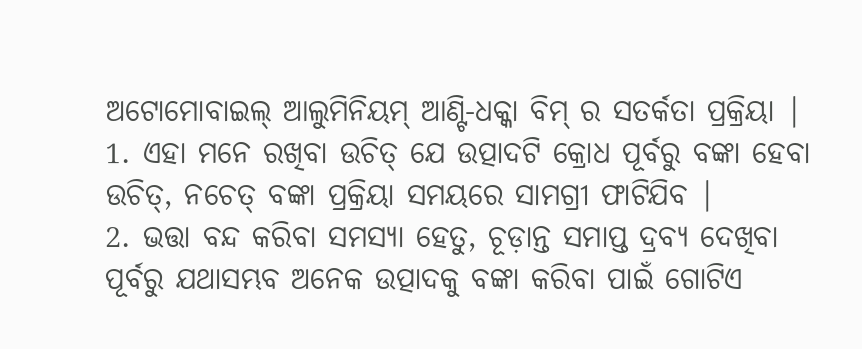ଅଟୋମୋବାଇଲ୍ ଆଲୁମିନିୟମ୍ ଆଣ୍ଟି-ଧକ୍କା ବିମ୍ ର ସତର୍କତା ପ୍ରକ୍ରିୟା |
1. ଏହା ମନେ ରଖିବା ଉଚିତ୍ ଯେ ଉତ୍ପାଦଟି କ୍ରୋଧ ପୂର୍ବରୁ ବଙ୍କା ହେବା ଉଚିତ୍, ନଚେତ୍ ବଙ୍କା ପ୍ରକ୍ରିୟା ସମୟରେ ସାମଗ୍ରୀ ଫାଟିଯିବ |
2. ଭତ୍ତା ବନ୍ଦ କରିବା ସମସ୍ୟା ହେତୁ, ଚୂଡ଼ାନ୍ତ ସମାପ୍ତ ଦ୍ରବ୍ୟ ଦେଖିବା ପୂର୍ବରୁ ଯଥାସମ୍ଭବ ଅନେକ ଉତ୍ପାଦକୁ ବଙ୍କା କରିବା ପାଇଁ ଗୋଟିଏ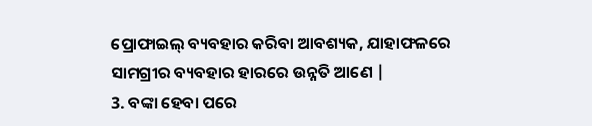ପ୍ରୋଫାଇଲ୍ ବ୍ୟବହାର କରିବା ଆବଶ୍ୟକ, ଯାହାଫଳରେ ସାମଗ୍ରୀର ବ୍ୟବହାର ହାରରେ ଉନ୍ନତି ଆଣେ |
3. ବଙ୍କା ହେବା ପରେ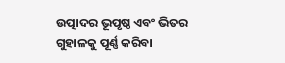ଉତ୍ପାଦର ଭୂପୃଷ୍ଠ ଏବଂ ଭିତର ଗୁହାଳକୁ ପୂର୍ଣ୍ଣ କରିବା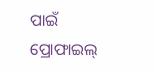ପାଇଁ ପ୍ରୋଫାଇଲ୍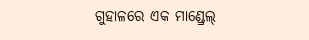ଗୁହାଳରେ ଏକ ମାଣ୍ଡ୍ରେଲ୍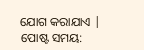ଯୋଗ କରାଯାଏ |
ପୋଷ୍ଟ ସମୟ: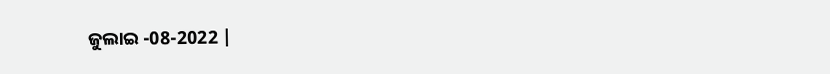ଜୁଲାଇ -08-2022 |